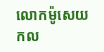លោកម៉ូសេយកល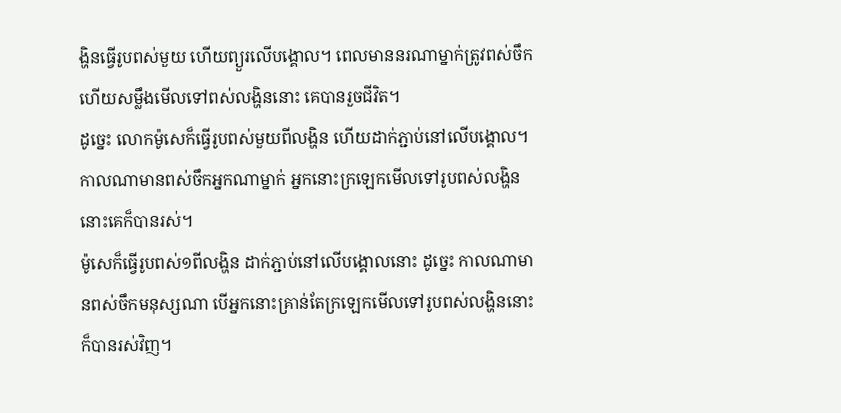ង្ហិនធ្វើរូបពស់មួយ ហើយព្យួរលើបង្គោល។ ពេលមាននរណាម្នាក់ត្រូវពស់ចឹក ហើយសម្លឹងមើលទៅពស់លង្ហិននោះ គេបានរួចជីវិត។
ដូច្នេះ លោកម៉ូសេក៏ធ្វើរូបពស់មួយពីលង្ហិន ហើយដាក់ភ្ជាប់នៅលើបង្គោល។ កាលណាមានពស់ចឹកអ្នកណាម្នាក់ អ្នកនោះក្រឡេកមើលទៅរូបពស់លង្ហិន នោះគេក៏បានរស់។
ម៉ូសេក៏ធ្វើរូបពស់១ពីលង្ហិន ដាក់ភ្ជាប់នៅលើបង្គោលនោះ ដូច្នេះ កាលណាមានពស់ចឹកមនុស្សណា បើអ្នកនោះគ្រាន់តែក្រឡេកមើលទៅរូបពស់លង្ហិននោះ ក៏បានរស់វិញ។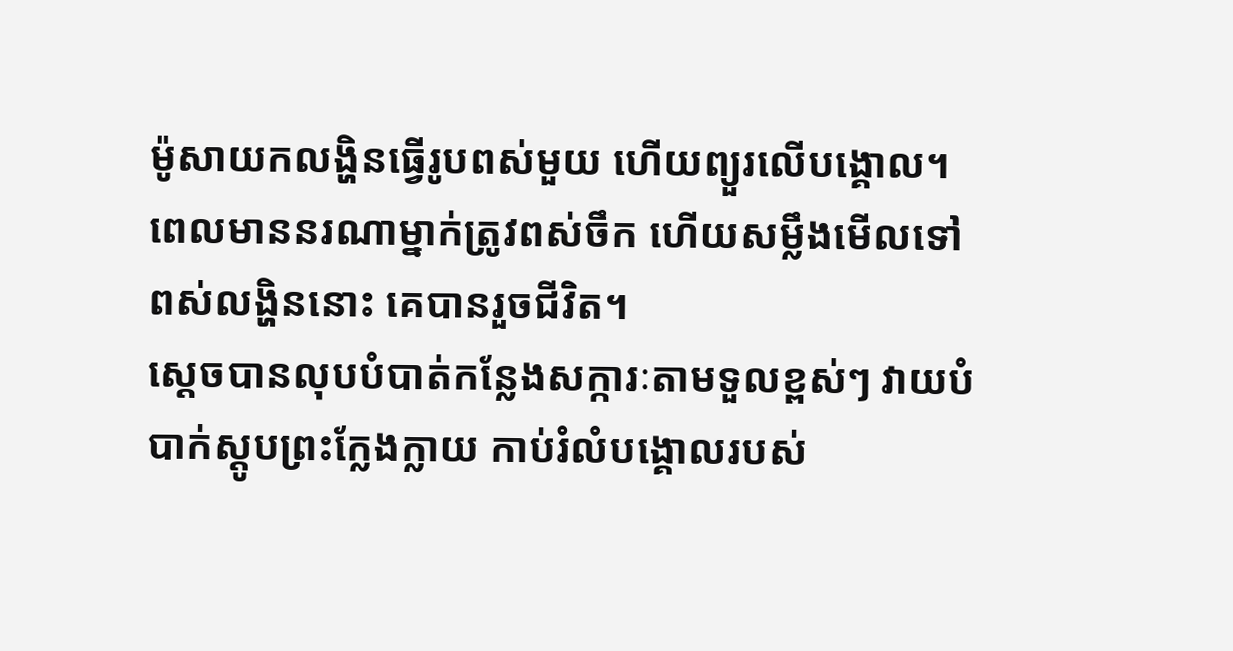ម៉ូសាយកលង្ហិនធ្វើរូបពស់មួយ ហើយព្យួរលើបង្គោល។ ពេលមាននរណាម្នាក់ត្រូវពស់ចឹក ហើយសម្លឹងមើលទៅពស់លង្ហិននោះ គេបានរួចជីវិត។
ស្ដេចបានលុបបំបាត់កន្លែងសក្ការៈតាមទួលខ្ពស់ៗ វាយបំបាក់ស្តូបព្រះក្លែងក្លាយ កាប់រំលំបង្គោលរបស់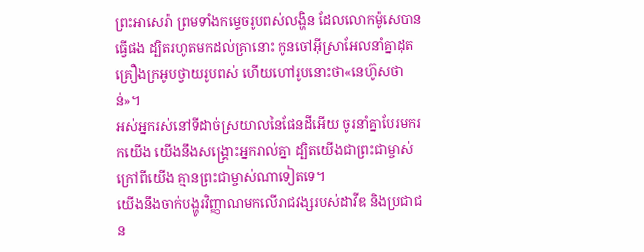ព្រះអាសេរ៉ា ព្រមទាំងកម្ទេចរូបពស់លង្ហិន ដែលលោកម៉ូសេបានធ្វើផង ដ្បិតរហូតមកដល់គ្រានោះ កូនចៅអ៊ីស្រាអែលនាំគ្នាដុតគ្រឿងក្រអូបថ្វាយរូបពស់ ហើយហៅរូបនោះថា«នេហ៊ូសថាន់»។
អស់អ្នករស់នៅទីដាច់ស្រយាលនៃផែនដីអើយ ចូរនាំគ្នាបែរមករកយើង យើងនឹងសង្គ្រោះអ្នករាល់គ្នា ដ្បិតយើងជាព្រះជាម្ចាស់ ក្រៅពីយើង គ្មានព្រះជាម្ចាស់ណាទៀតទេ។
យើងនឹងចាក់បង្ហូរវិញ្ញាណមកលើរាជវង្សរបស់ដាវីឌ និងប្រជាជន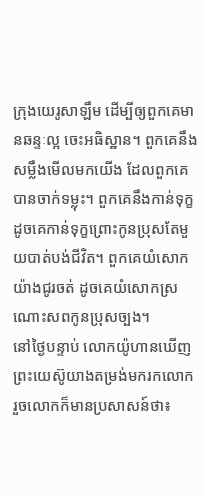ក្រុងយេរូសាឡឹម ដើម្បីឲ្យពួកគេមានឆន្ទៈល្អ ចេះអធិស្ឋាន។ ពួកគេនឹងសម្លឹងមើលមកយើង ដែលពួកគេបានចាក់ទម្លុះ។ ពួកគេនឹងកាន់ទុក្ខដូចគេកាន់ទុក្ខព្រោះកូនប្រុសតែមួយបាត់បង់ជីវិត។ ពួកគេយំសោកយ៉ាងជូរចត់ ដូចគេយំសោកស្រណោះសពកូនប្រុសច្បង។
នៅថ្ងៃបន្ទាប់ លោកយ៉ូហានឃើញព្រះយេស៊ូយាងតម្រង់មករកលោក រួចលោកក៏មានប្រសាសន៍ថា៖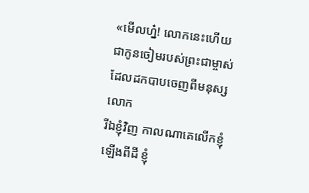«មើលហ្ន៎! លោកនេះហើយជាកូនចៀមរបស់ព្រះជាម្ចាស់ ដែលដកបាបចេញពីមនុស្សលោក
រីឯខ្ញុំវិញ កាលណាគេលើកខ្ញុំឡើងពីដី ខ្ញុំ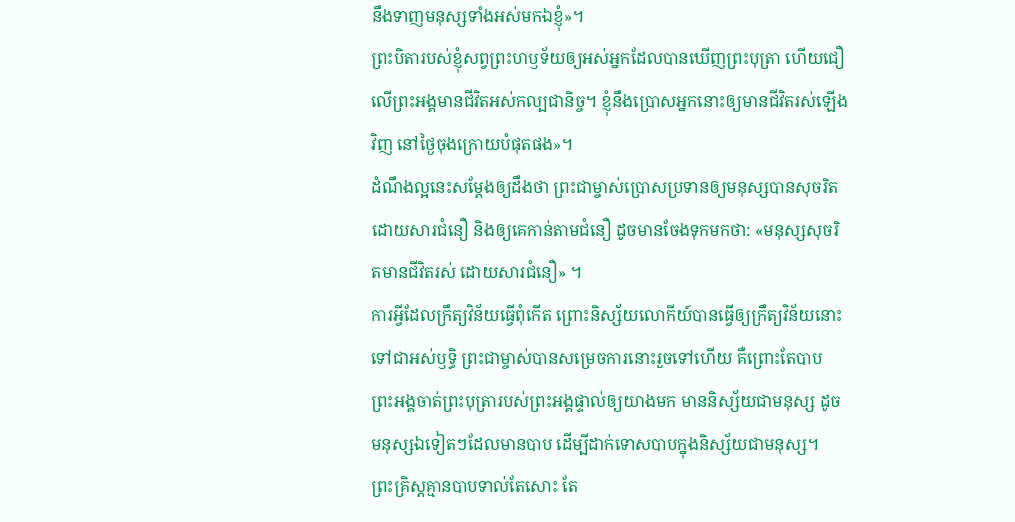នឹងទាញមនុស្សទាំងអស់មកឯខ្ញុំ»។
ព្រះបិតារបស់ខ្ញុំសព្វព្រះហឫទ័យឲ្យអស់អ្នកដែលបានឃើញព្រះបុត្រា ហើយជឿលើព្រះអង្គមានជីវិតអស់កល្បជានិច្ច។ ខ្ញុំនឹងប្រោសអ្នកនោះឲ្យមានជីវិតរស់ឡើងវិញ នៅថ្ងៃចុងក្រោយបំផុតផង»។
ដំណឹងល្អនេះសម្តែងឲ្យដឹងថា ព្រះជាម្ចាស់ប្រោសប្រទានឲ្យមនុស្សបានសុចរិត ដោយសារជំនឿ និងឲ្យគេកាន់តាមជំនឿ ដូចមានចែងទុកមកថា: «មនុស្សសុចរិតមានជីវិតរស់ ដោយសារជំនឿ» ។
ការអ្វីដែលក្រឹត្យវិន័យធ្វើពុំកើត ព្រោះនិស្ស័យលោកីយ៍បានធ្វើឲ្យក្រឹត្យវិន័យនោះទៅជាអស់ឫទ្ធិ ព្រះជាម្ចាស់បានសម្រេចការនោះរួចទៅហើយ គឺព្រោះតែបាប ព្រះអង្គចាត់ព្រះបុត្រារបស់ព្រះអង្គផ្ទាល់ឲ្យយាងមក មាននិស្ស័យជាមនុស្ស ដូចមនុស្សឯទៀតៗដែលមានបាប ដើម្បីដាក់ទោសបាបក្នុងនិស្ស័យជាមនុស្ស។
ព្រះគ្រិស្តគ្មានបាបទាល់តែសោះ តែ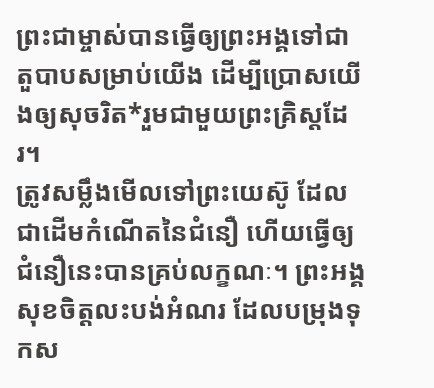ព្រះជាម្ចាស់បានធ្វើឲ្យព្រះអង្គទៅជាតួបាបសម្រាប់យើង ដើម្បីប្រោសយើងឲ្យសុចរិត*រួមជាមួយព្រះគ្រិស្តដែរ។
ត្រូវសម្លឹងមើលទៅព្រះយេស៊ូ ដែលជាដើមកំណើតនៃជំនឿ ហើយធ្វើឲ្យជំនឿនេះបានគ្រប់លក្ខណៈ។ ព្រះអង្គសុខចិត្តលះបង់អំណរ ដែលបម្រុងទុកស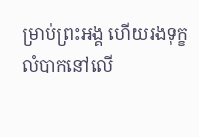ម្រាប់ព្រះអង្គ ហើយរងទុក្ខលំបាកនៅលើ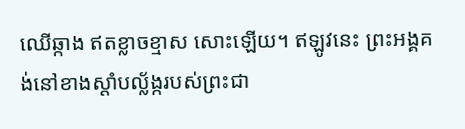ឈើឆ្កាង ឥតខ្លាចខ្មាស សោះឡើយ។ ឥឡូវនេះ ព្រះអង្គគង់នៅខាងស្ដាំបល្ល័ង្ករបស់ព្រះជា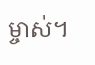ម្ចាស់។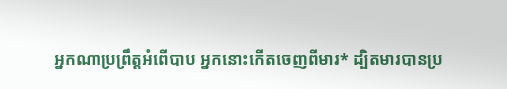អ្នកណាប្រព្រឹត្តអំពើបាប អ្នកនោះកើតចេញពីមារ* ដ្បិតមារបានប្រ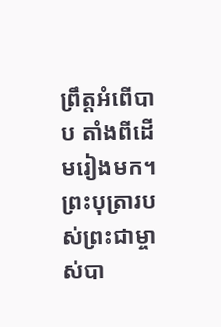ព្រឹត្តអំពើបាប តាំងពីដើមរៀងមក។ ព្រះបុត្រារបស់ព្រះជាម្ចាស់បា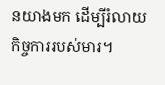នយាងមក ដើម្បីរំលាយកិច្ចការរបស់មារ។